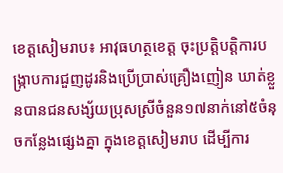ខេត្តសៀមរាប៖ អាវុធហត្ថខេត្ត ចុះប្រត្តិបត្តិការបង្ក្រាបការជួញដូរនិងប្រើប្រាស់គ្រឿងញៀន ឃាត់ខ្លួនបានជនសង្ស័យប្រុសស្រីចំនួន១៧នាក់នៅ៥ចំនុចកន្លែងផ្សេងគ្នា ក្នុងខេត្តសៀមរាប ដើម្បីការ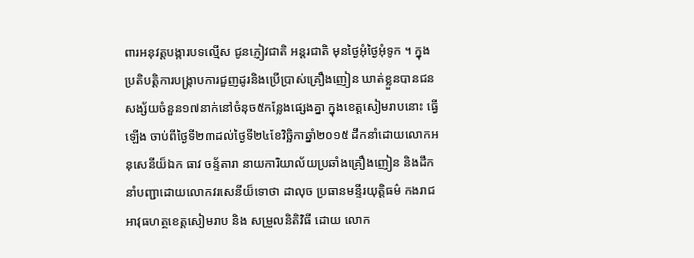ពារអនុវត្តបង្ការបទល្មើស ជូនភ្ញៀវជាតិ អន្តរជាតិ មុនថ្ងៃអុំថ្ងៃអុំទូក ។ ក្នុងប្រតិបត្តិការបង្ក្រាបការជួញដូរនិងប្រើប្រាស់គ្រឿងញៀន ឃាត់ខ្លួនបានជនសង្ស័យចំនួន១៧នាក់នៅចំនុច៥កន្លែងផ្សេងគ្នា ក្នុងខេត្តសៀមរាបនោះ ធ្វើឡើង ចាប់ពីថ្ងៃទី២៣ដល់ថ្ងៃទី២៤ខែវិច្ឆិកាឆ្នាំ២០១៥ ដឹកនាំដោយលោកអនុសេនីយ៏ឯក ធាវ ចន្ទ័តារា នាយការិយាល័យប្រឆាំងគ្រឿងញៀន និងដឹកនាំបញ្ជាដោយលោកវរសេនីយ៏ទោថា ដាលុច ប្រធានមន្ទីរយុត្តិធម៌ កងរាជអាវុធហត្ថខេត្តសៀមរាប និង សម្រួលនិតិវិធី ដោយ លោក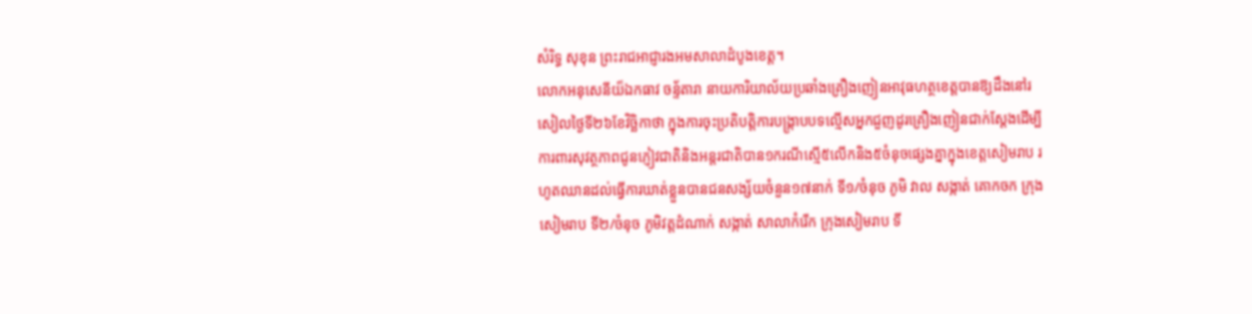សំរិទ្ធ សុខុន ព្រះរាជអាជ្ញារងអមសាលាដំបូងខេត្ត។
លោកអនុសេនីយ៏ឯកធាវ ចន្ទ័តារា នាយការិយាល័យប្រឆាំងគ្រឿងញៀនអាវុធហត្ថខេត្តបានឱ្យដឹងនៅរសៀលថ្ងៃទី២៦ខែវិច្ឆិកាថា ក្នុងការចុះប្រតិបត្តិការបង្ក្រាបបទល្មើសអ្នកជួញដូរគ្រឿងញៀនជាក់ស្តែងដើម្បីការពារសុវត្ថភាពជូនភ្ញៀវជាតិនិងអន្តរជាតិបាន១ករណីស្មើ៥លើកនិង៥ចំនុចផ្សេងគ្នាក្នុងខេត្តសៀមរាប រហូតឈានដល់ធ្វើការឃាត់ខ្លួនបានជនសង្ស័យចំនួន១៧នាក់ ទី១/ចំនុច ភូមិ វាល សង្កាត់ គោកចក ក្រុងសៀមរាប ទី២/ចំនុច ភូមិវត្តដំណាក់ សង្កាត់ សាលាកំរើក ក្រុងសៀមរាប ទី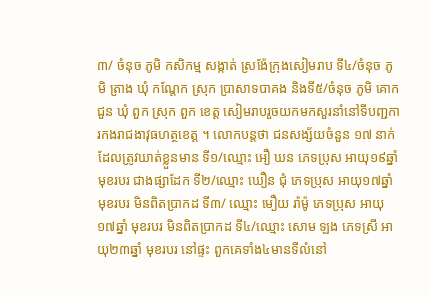៣/ ចំនុច ភូមិ កសិកម្ម សង្កាត់ ស្រង៉ែក្រុងសៀមរាប ទី៤/ចំនុច ភូមិ ត្រាង ឃុំ កណ្តែក ស្រុក ប្រាសាទបាគង និងទី៥/ចំនុច ភូមិ គោកជួន ឃុំ ពួក ស្រុក ពួក ខេត្ត សៀមរាបរួចយកមកសួរនាំនៅទីបញ្ជការកងរាជងាវុធហត្ថខេត្ត ។ លោកបន្តថា ជនសង្ស័យចំនួន ១៧ នាក់ដែលត្រូវឃាត់ខ្លួនមាន ទី១/ឈ្មោះ អឿ ឃន ភេទប្រុស អាយុ១៩ឆ្នាំ មុខរបរ ជាងផ្សាដែក ទី២/ឈ្មោះ ឃឿន ជុំ ភេទប្រុស អាយុ១៧ឆ្នាំ មុខរបរ មិនពិតប្រាកដ ទី៣/ ឈ្មោះ មឿយ រ៉ាម៉ូ ភេទប្រុស អាយុ១៧ឆ្នាំ មុខរបរ មិនពិតប្រាកដ ទី៤/ឈ្មោះ សោម ឡង ភេទស្រី អាយុ២៣ឆ្នាំ មុខរបរ នៅផ្ទះ ពួកគេទាំង៤មានទីលំនៅ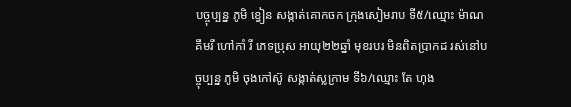បច្ចុប្បន្ន ភូមិ ខ្វៀន សង្កាត់គោកចក ក្រុងសៀមរាប ទី៥/ឈ្មោះ ម៉ាណ គឹមរី ហៅកាំ រី ភេទប្រុស អាយុ២២ឆ្នាំ មុខរបរ មិនពិតប្រាកដ រស់នៅបច្ចុប្បន្ន ភូមិ ចុងកៅស៊ូ សង្កាត់ស្លក្រាម ទី៦/ឈ្មោះ តែ ហុង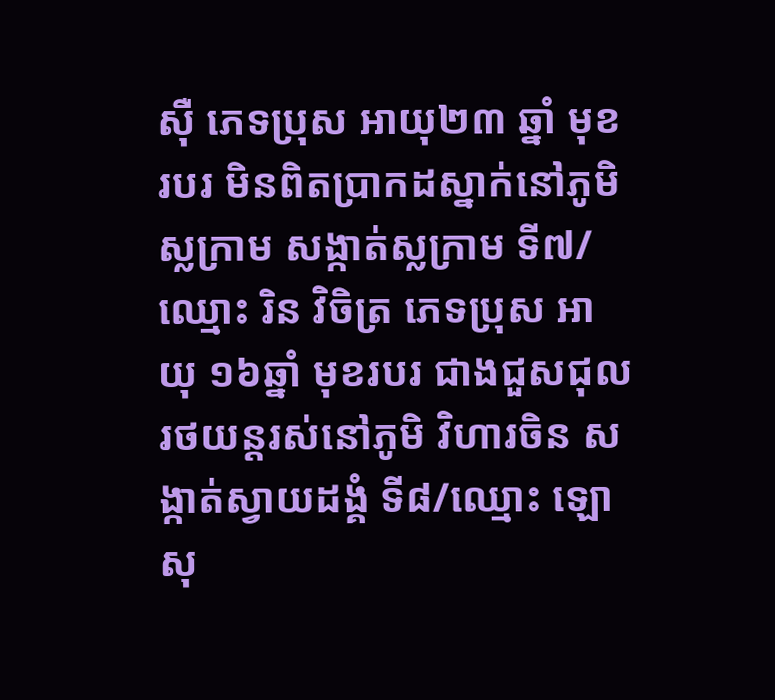ស៊ឺ ភេទប្រុស អាយុ២៣ ឆ្នាំ មុខរបរ មិនពិតប្រាកដស្នាក់នៅភូមិស្លក្រាម សង្កាត់ស្លក្រាម ទី៧/ឈ្មោះ រិន វិចិត្រ ភេទប្រុស អាយុ ១៦ឆ្នាំ មុខរបរ ជាងជួសជុលរថយន្តរស់នៅភូមិ វិហារចិន សង្កាត់ស្វាយដង្គំ ទី៨/ឈ្មោះ ឡោ សុ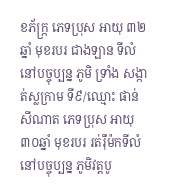ខភ័ក្ក្រ ភេទប្រុស អាយុ ៣២ ឆ្នាំ មុខរបរ ជាងឡាន ទីលំនៅបច្ចុប្បន្ន ភូមិ ទ្រាំង សង្កាត់ស្លក្រាម ទី៩/ឈ្មោះ ផាន់ សីណាត ភេទប្រុស អាយុ៣០ឆ្នាំ មុខរបរ រត់រ៉ឺម៉កទីលំនៅបច្ចុប្បន្ន ភូមិវត្តបូ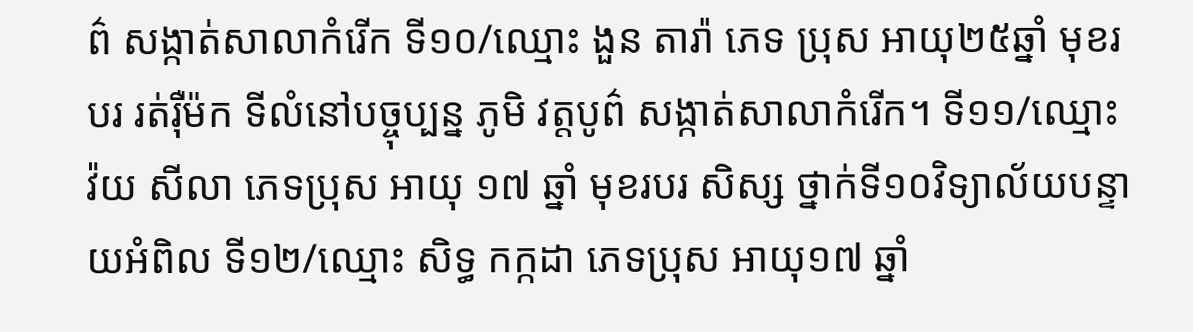ព៌ សង្កាត់សាលាកំរើក ទី១០/ឈ្មោះ ងួន តារ៉ា ភេទ ប្រុស អាយុ២៥ឆ្នាំ មុខរបរ រត់រ៉ឺម៉ក ទីលំនៅបច្ចុប្បន្ន ភូមិ វត្តបូព៌ សង្កាត់សាលាកំរើក។ ទី១១/ឈ្មោះ វ៉យ សីលា ភេទប្រុស អាយុ ១៧ ឆ្នាំ មុខរបរ សិស្ស ថ្នាក់ទី១០វិទ្យាល័យបន្ទាយអំពិល ទី១២/ឈ្មោះ សិទ្ធ កក្កដា ភេទប្រុស អាយុ១៧ ឆ្នាំ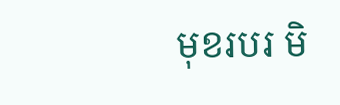មុខរបរ មិ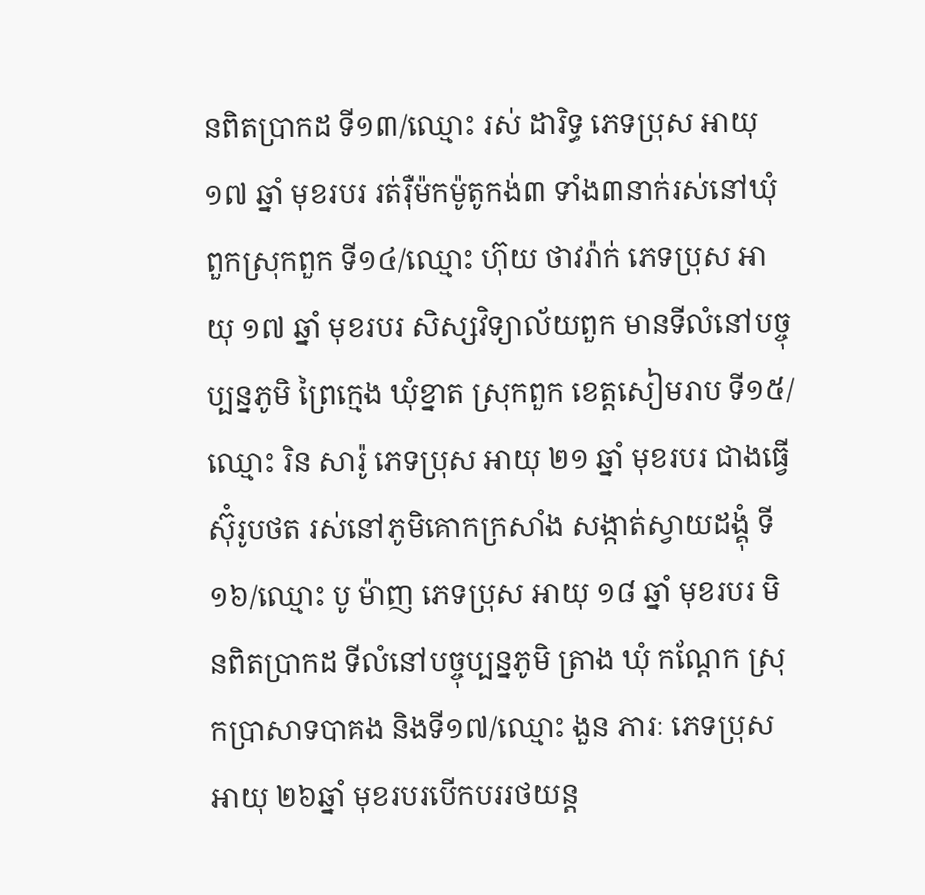នពិតប្រាកដ ទី១៣/ឈ្មោះ រស់ ដារិទ្ធ ភេទប្រុស អាយុ ១៧ ឆ្នាំ មុខរបរ រត់រ៉ឺម៉កម៉ូតូកង់៣ ទាំង៣នាក់រស់នៅឃុំពួកស្រុកពួក ទី១៤/ឈ្មោះ ហ៊ុយ ថាវរ៉ាក់ ភេទប្រុស អាយុ ១៧ ឆ្នាំ មុខរបរ សិស្សវិទ្យាល័យពួក មានទីលំនៅបច្ចុប្បន្នភូមិ ព្រៃក្មេង ឃុំខ្នាត ស្រុកពួក ខេត្តសៀមរាប ទី១៥/ឈ្មោះ រិន សារ៉ូ ភេទប្រុស អាយុ ២១ ឆ្នាំ មុខរបរ ជាងធ្វើស៊ុំរូបថត រស់នៅភូមិគោកក្រសាំង សង្កាត់ស្វាយដង្គុំ ទី១៦/ឈ្មោះ បូ ម៉ាញ ភេទប្រុស អាយុ ១៨ ឆ្នាំ មុខរបរ មិនពិតប្រាកដ ទីលំនៅបច្ចុប្បន្នភូមិ ត្រាង ឃុំ កណ្តែក ស្រុកប្រាសាទបាគង និងទី១៧/ឈ្មោះ ងួន ភារៈ ភេទប្រុស អាយុ ២៦ឆ្នាំ មុខរបរបើកបររថយន្ត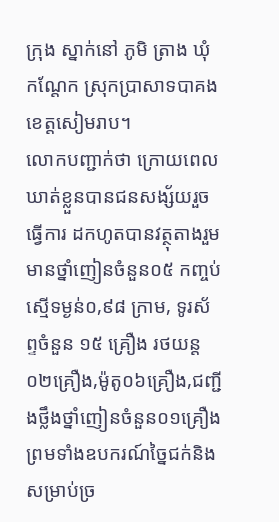ក្រុង ស្នាក់នៅ ភូមិ ត្រាង ឃុំ កណ្តែក ស្រុកប្រាសាទបាគង ខេត្តសៀមរាប។
លោកបញ្ជាក់ថា ក្រោយពេលឃាត់ខ្លួនបានជនសង្ស័យរួចធ្វើការ ដកហូតបានវត្ថុតាងរួមមានថ្នាំញៀនចំនួន០៥ កញ្ចប់ ស្មើទម្ងន់០,៩៨ ក្រាម, ទូរស័ព្ទចំនួន ១៥ គ្រឿង រថយន្ត០២គ្រឿង,ម៉ូតូ០៦គ្រឿង,ជញ្ជីងថ្លឹងថ្នាំញៀនចំនួន០១គ្រឿងព្រមទាំងឧបករណ៍ច្នៃជក់និងសម្រាប់ច្រ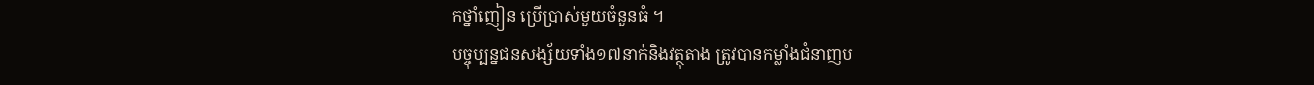កថ្នាំញៀន ប្រើប្រាស់មួយចំនួនធំ ។
បច្ចុប្បន្នជនសង្ស័យទាំង១៧នាក់និងវត្ថុតាង ត្រូវបានកម្លាំងជំនាញប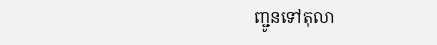ញ្ជូនទៅតុលា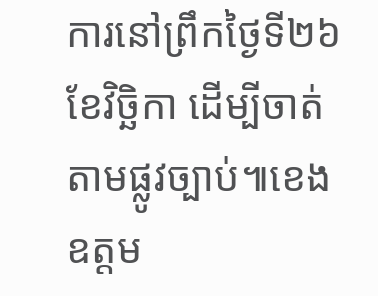ការនៅព្រឹកថ្ងៃទី២៦ខែវិច្ឆិកា ដើម្បីចាត់តាមផ្លូវច្បាប់៕ខេង ឧត្តម